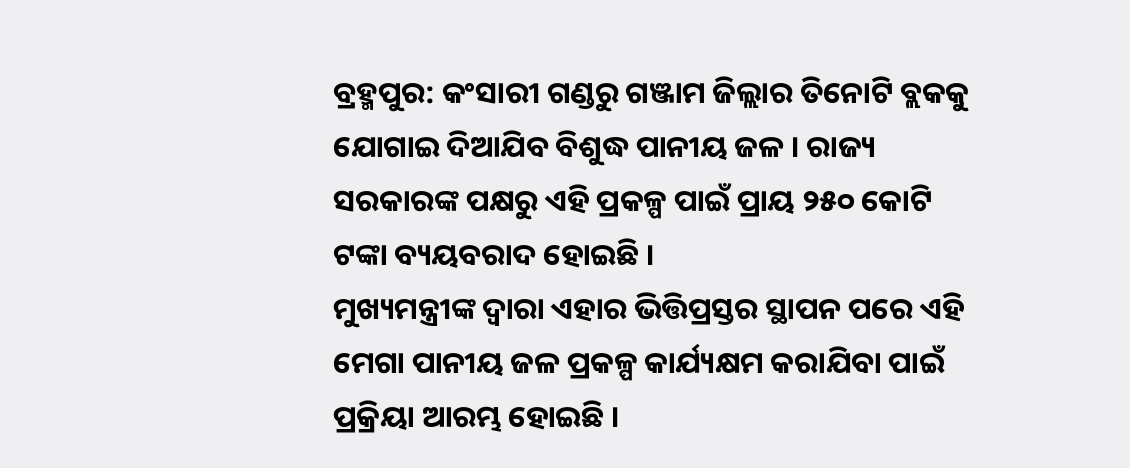ବ୍ରହ୍ମପୁର: କଂସାରୀ ଗଣ୍ଡରୁ ଗଞ୍ଜାମ ଜିଲ୍ଲାର ତିନୋଟି ବ୍ଲକକୁ ଯୋଗାଇ ଦିଆଯିବ ବିଶୁଦ୍ଧ ପାନୀୟ ଜଳ । ରାଜ୍ୟ ସରକାରଙ୍କ ପକ୍ଷରୁ ଏହି ପ୍ରକଳ୍ପ ପାଇଁ ପ୍ରାୟ ୨୫୦ କୋଟି ଟଙ୍କା ବ୍ୟୟବରାଦ ହୋଇଛି ।
ମୁଖ୍ୟମନ୍ତ୍ରୀଙ୍କ ଦ୍ୱାରା ଏହାର ଭିତ୍ତିପ୍ରସ୍ତର ସ୍ଥାପନ ପରେ ଏହି ମେଗା ପାନୀୟ ଜଳ ପ୍ରକଳ୍ପ କାର୍ଯ୍ୟକ୍ଷମ କରାଯିବା ପାଇଁ ପ୍ରକ୍ରିୟା ଆରମ୍ଭ ହୋଇଛି ।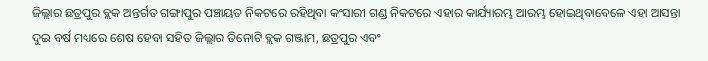ଜିଲ୍ଲାର ଛତ୍ରପୁର ବ୍ଲକ ଅନ୍ତର୍ଗତ ଗଙ୍ଗାପୁର ପଞ୍ଚାୟତ ନିକଟରେ ରହିଥିବା କଂସାରୀ ଗଣ୍ଡ ନିକଟରେ ଏହାର କାର୍ଯ୍ୟାରମ୍ଭ ଆରମ୍ଭ ହୋଇଥିବାବେଳେ ଏହା ଆସନ୍ତା ଦୁଇ ବର୍ଷ ମଧ୍ୟରେ ଶେଷ ହେବା ସହିତ ଜିଲ୍ଲାର ତିନୋଟି ବ୍ଲକ ଗଞ୍ଜାମ, ଛତ୍ରପୁର ଏବଂ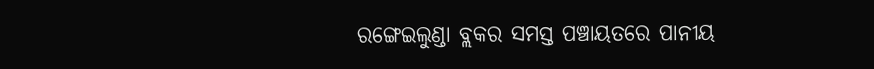ରଙ୍ଗେଇଲୁଣ୍ଡା ବ୍ଲକର ସମସ୍ତ ପଞ୍ଚାୟତରେ ପାନୀୟ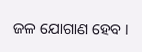ଜଳ ଯୋଗାଣ ହେବ ।